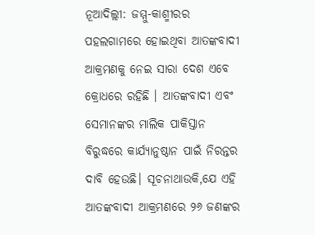ନୂଆଦିଲ୍ଲୀ: ଜମ୍ମୁ-କାଶ୍ମୀରର ପହଲଗାମରେ ହୋଇଥିବା ଆତଙ୍କବାଦୀ ଆକ୍ରମଣକୁ ନେଇ ସାରା ଦେଶ ଏବେ କ୍ରୋଧରେ ରହିଛି । ଆତଙ୍କବାଦୀ ଏବଂ ସେମାନଙ୍କର ମାଲିକ ପାକିସ୍ତାନ ବିରୁଦ୍ଧରେ କାର୍ଯ୍ୟାନୁଷ୍ଠାନ ପାଇଁ ନିରନ୍ତର ଦାବି ହେଉଛି। ସୂଚନାଥାଉକି,ଯେ ଏହି ଆତଙ୍କବାଦୀ ଆକ୍ରମଣରେ ୨୬ ଜଣଙ୍କର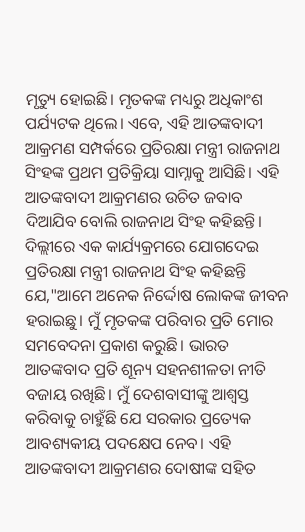ମୃତ୍ୟୁ ହୋଇଛି। ମୃତକଙ୍କ ମଧ୍ୟରୁ ଅଧିକାଂଶ ପର୍ଯ୍ୟଟକ ଥିଲେ। ଏବେ, ଏହି ଆତଙ୍କବାଦୀ ଆକ୍ରମଣ ସମ୍ପର୍କରେ ପ୍ରତିରକ୍ଷା ମନ୍ତ୍ରୀ ରାଜନାଥ ସିଂହଙ୍କ ପ୍ରଥମ ପ୍ରତିକ୍ରିୟା ସାମ୍ନାକୁ ଆସିଛି। ଏହି ଆତଙ୍କବାଦୀ ଆକ୍ରମଣର ଉଚିତ ଜବାବ ଦିଆଯିବ ବୋଲି ରାଜନାଥ ସିଂହ କହିଛନ୍ତି।
ଦିଲ୍ଲୀରେ ଏକ କାର୍ଯ୍ୟକ୍ରମରେ ଯୋଗଦେଇ ପ୍ରତିରକ୍ଷା ମନ୍ତ୍ରୀ ରାଜନାଥ ସିଂହ କହିଛନ୍ତି ଯେ,"ଆମେ ଅନେକ ନିର୍ଦ୍ଦୋଷ ଲୋକଙ୍କ ଜୀବନ ହରାଇଛୁ। ମୁଁ ମୃତକଙ୍କ ପରିବାର ପ୍ରତି ମୋର ସମବେଦନା ପ୍ରକାଶ କରୁଛି। ଭାରତ ଆତଙ୍କବାଦ ପ୍ରତି ଶୂନ୍ୟ ସହନଶୀଳତା ନୀତି ବଜାୟ ରଖିଛି। ମୁଁ ଦେଶବାସୀଙ୍କୁ ଆଶ୍ୱସ୍ତ କରିବାକୁ ଚାହୁଁଛି ଯେ ସରକାର ପ୍ରତ୍ୟେକ ଆବଶ୍ୟକୀୟ ପଦକ୍ଷେପ ନେବ। ଏହି ଆତଙ୍କବାଦୀ ଆକ୍ରମଣର ଦୋଷୀଙ୍କ ସହିତ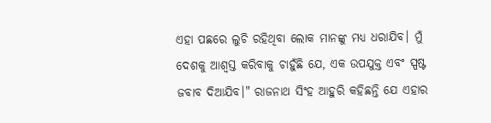ଏହା ପଛରେ ଲୁଚି ରହିଥିବା ଲୋକ ମାନଙ୍କୁ ମଧ୍ୟ ଧରାଯିବ। ମୁଁ ଦେଶକୁ ଆଶ୍ୱସ୍ତ କରିବାକୁ ଚାହୁଁଛି ଯେ, ଏକ ଉପଯୁକ୍ତ ଏବଂ ସ୍ପଷ୍ଟ ଜବାବ ଦିଆଯିବ।" ରାଜନାଥ ସିଂହ ଆହୁରି କହିଛନ୍ତି ଯେ ଏହାର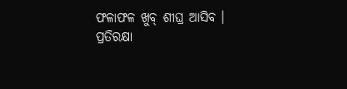ଫଳାଫଳ ଖୁବ୍ ଶୀଘ୍ର ଆସିବ ।
ପ୍ରତିରକ୍ଷା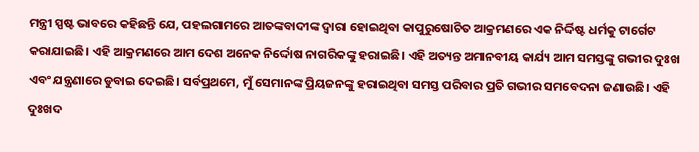ମନ୍ତ୍ରୀ ସ୍ପଷ୍ଟ ଭାବରେ କହିଛନ୍ତି ଯେ, ପହଲଗାମରେ ଆତଙ୍କବାଦୀଙ୍କ ଦ୍ୱାରା ହୋଇଥିବା କାପୁରୁଷୋଚିତ ଆକ୍ରମଣରେ ଏକ ନିର୍ଦ୍ଦିଷ୍ଟ ଧର୍ମକୁ ଟାର୍ଗେଟ କରାଯାଇଛି। ଏହି ଆକ୍ରମଣରେ ଆମ ଦେଶ ଅନେକ ନିର୍ଦ୍ଦୋଷ ନାଗରିକଙ୍କୁ ହରାଇଛି। ଏହି ଅତ୍ୟନ୍ତ ଅମାନବୀୟ କାର୍ଯ୍ୟ ଆମ ସମସ୍ତଙ୍କୁ ଗଭୀର ଦୁଃଖ ଏବଂ ଯନ୍ତ୍ରଣାରେ ଡୁବାଇ ଦେଇଛି। ସର୍ବପ୍ରଥମେ, ମୁଁ ସେମାନଙ୍କ ପ୍ରିୟଜନଙ୍କୁ ହରାଇଥିବା ସମସ୍ତ ପରିବାର ପ୍ରତି ଗଭୀର ସମବେଦନା ଜଣାଉଛି। ଏହି ଦୁଃଖଦ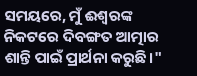ସମୟରେ, ମୁଁ ଈଶ୍ୱରଙ୍କ ନିକଟରେ ଦିବଙ୍ଗତ ଆତ୍ମାର ଶାନ୍ତି ପାଇଁ ପ୍ରାର୍ଥନା କରୁଛି।"